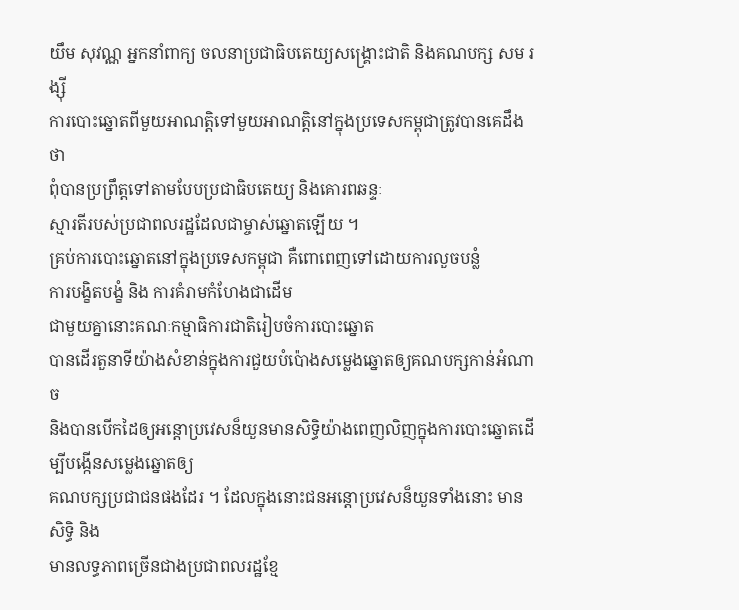យឹម សុវណ្ណ អ្នកនាំពាក្យ ចលនាប្រជាធិបតេយ្យសង្គ្រោះជាតិ និងគណបក្ស សម រង្ស៊ី
ការបោះឆ្នោតពីមួយអាណត្តិទៅមួយអាណត្តិនៅក្នុងប្រទេសកម្ពុជាត្រូវបានគេដឹងថា
ពុំបានប្រព្រឹត្តទៅតាមបែបប្រជាធិបតេយ្យ និងគោរពឆន្ទៈ
ស្មារតីរបស់ប្រជាពលរដ្ឋដែលជាម្ចាស់ឆ្នោតឡើយ ។
គ្រប់ការបោះឆ្នោតនៅក្នុងប្រទេសកម្ពុជា គឺពោពេញទៅដោយការលួចបន្លំ
ការបង្ខិតបង្ខំ និង ការគំរាមកំហែងជាដើម
ជាមួយគ្នានោះគណៈកម្មាធិការជាតិរៀបចំការបោះឆ្នោត
បានដើរតួនាទីយ៉ាងសំខាន់ក្នុងការជួយបំប៉ោងសម្លេងឆ្នោតឲ្យគណបក្សកាន់អំណាច
និងបានបើកដៃឲ្យអន្តោប្រវេសន៏យួនមានសិទ្ធិយ៉ាងពេញលិញក្នុងការបោះឆ្នោតដើម្បីបង្កើនសម្លេងឆ្នោតឲ្យ
គណបក្សប្រជាជនផងដែរ ។ ដែលក្នុងនោះជនអន្តោប្រវេសន៏យួនទាំងនោះ មានសិទ្ធិ និង
មានលទ្ធភាពច្រើនជាងប្រជាពលរដ្ឋខ្មែ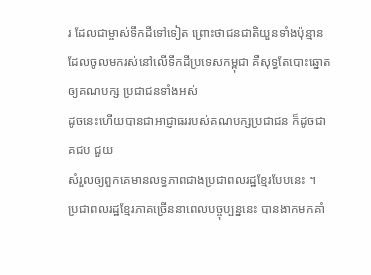រ ដែលជាម្ចាស់ទឹកដីទៅទៀត ព្រោះថាជនជាតិយួនទាំងប៉ុន្មាន
ដែលចូលមករស់នៅលើទឹកដីប្រទេសកម្ពុជា គឺសុទ្ធតែបោះឆ្នោតឲ្យគណបក្ស ប្រជាជនទាំងអស់
ដូចនេះហើយបានជាអាជ្ញាធររបស់គណបក្សប្រជាជន ក៏ដូចជា គជប ជួយ
សំរួលឲ្យពួកគេមានលទ្ធភាពជាងប្រជាពលរដ្ឋខ្មែរបែបនេះ ។
ប្រជាពលរដ្ឋខ្មែរភាគច្រើននាពេលបច្ចុប្បន្ននេះ បានងាកមកគាំ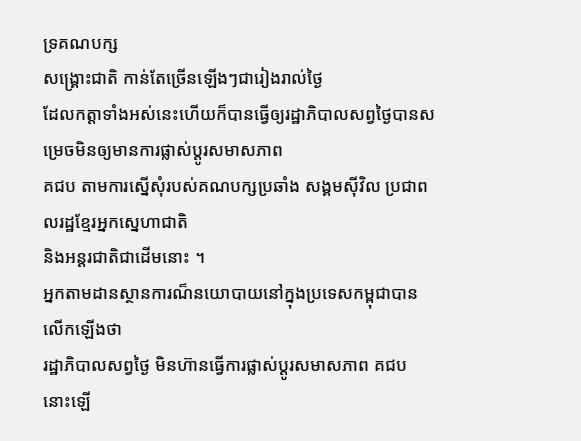ទ្រគណបក្ស
សង្គ្រោះជាតិ កាន់តែច្រើនឡើងៗជារៀងរាល់ថ្ងៃ
ដែលកត្តាទាំងអស់នេះហើយក៏បានធ្វើឲ្យរដ្ឋាភិបាលសព្វថ្ងៃបានសម្រេចមិនឲ្យមានការផ្លាស់ប្តូរសមាសភាព
គជប តាមការស្នើសុំរបស់គណបក្សប្រឆាំង សង្គមស៊ីវិល ប្រជាពលរដ្ឋខ្មែរអ្នកស្នេហាជាតិ
និងអន្តរជាតិជាដើមនោះ ។
អ្នកតាមដានស្ថានការណ៏នយោបាយនៅក្នុងប្រទេសកម្ពុជាបានលើកឡើងថា
រដ្ឋាភិបាលសព្វថ្ងៃ មិនហ៊ានធ្វើការផ្លាស់ប្តូរសមាសភាព គជប នោះឡើ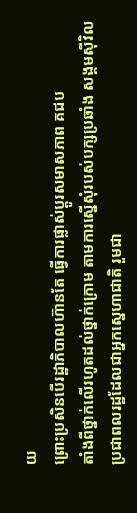យ
ព្រោះប្រសិនបើរដ្ឋាភិបាលហ៊ានតែ ធ្វើការផ្លាស់ប្តូរសមាសភាព គជប
តាំងពីថ្នាក់លើរហូតដល់ថ្នាក់ក្រោម តាមការស្នើសុំរបស់បក្សប្រឆាំង សង្គមស៊ីវិល
ប្រជាពលរដ្ឋដែលជាអ្នកស្នេហាជាតិ រួមជា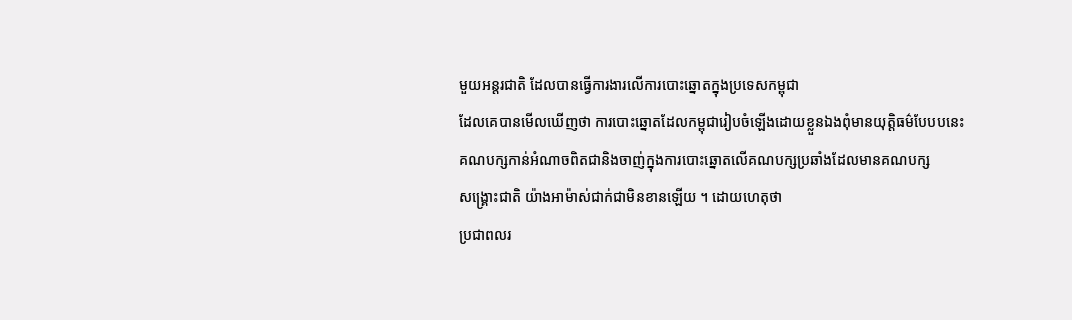មួយអន្តរជាតិ ដែលបានធ្វើការងារលើការបោះឆ្នោតក្នុងប្រទេសកម្ពុជា
ដែលគេបានមើលឃើញថា ការបោះឆ្នោតដែលកម្ពុជារៀបចំឡើងដោយខ្លួនឯងពុំមានយុត្តិធម៌បែបបនេះ
គណបក្សកាន់អំណាចពិតជានិងចាញ់ក្នុងការបោះឆ្នោតលើគណបក្សប្រឆាំងដែលមានគណបក្ស
សង្គ្រោះជាតិ យ៉ាងអាម៉ាស់ជាក់ជាមិនខានឡើយ ។ ដោយហេតុថា
ប្រជាពលរ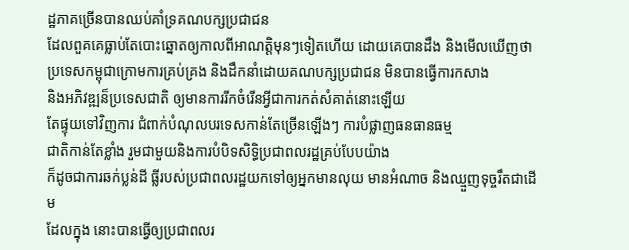ដ្ឋភាគច្រើនបានឈប់គាំទ្រគណបក្សប្រជាជន
ដែលពួគគេធ្លាប់តែបោះឆ្នោតឲ្យកាលពីអាណត្តិមុនៗទៀតហើយ ដោយគេបានដឹង និងមើលឃើញថា
ប្រទេសកម្ពុជាក្រោមការគ្រប់គ្រង និងដឹកនាំដោយគណបក្សប្រជាជន មិនបានធ្វើការកសាង
និងអភិវឌ្ឍន៏ប្រទេសជាតិ ឲ្យមានការរីកចំរើនអ្វីជាការកត់សំគាត់នោះឡើយ
តែផ្ទុយទៅវិញការ ជំពាក់បំណុលបរទេសកាន់តែច្រើនឡើងៗ ការបំផ្លាញធនធានធម្ម
ជាតិកាន់តែខ្លាំង រួមជាមួយនិងការបំបិទសិទ្ធិប្រជាពលរដ្ឋគ្រប់បែបយ៉ាង
ក៏ដូចជាការឆក់ប្លន់ដី ធ្លីរបស់ប្រជាពលរដ្ឋយកទៅឲ្យអ្នកមានលុយ មានអំណាច និងឈ្មួញទុច្ចរឹតជាដើម
ដែលក្នុង នោះបានធ្វើឲ្យប្រជាពលរ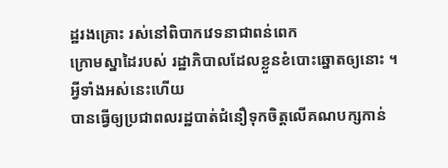ដ្ឋរងគ្រោះ រស់នៅពិបាកវេទនាជាពន់ពេក
ក្រោមស្នាដៃរបស់ រដ្ឋាភិបាលដែលខ្លួនខំបោះឆ្នោតឲ្យនោះ ។
អ្វីទាំងអស់នេះហើយ
បានធ្វើឲ្យប្រជាពលរដ្ឋបាត់ជំនឿទុកចិត្តលើគណបក្សកាន់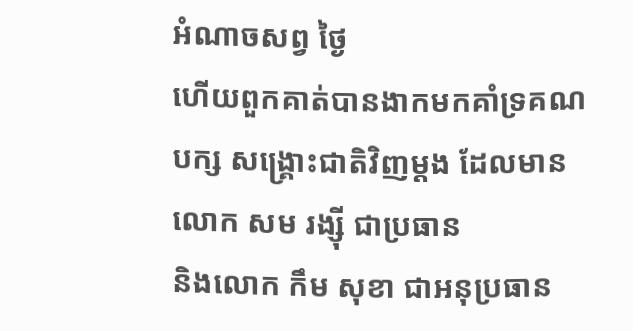អំណាចសព្វ ថ្ងៃ
ហើយពួកគាត់បានងាកមកគាំទ្រគណបក្ស សង្គ្រោះជាតិវិញម្តង ដែលមានលោក សម រង្ស៊ី ជាប្រធាន
និងលោក កឹម សុខា ជាអនុប្រធាន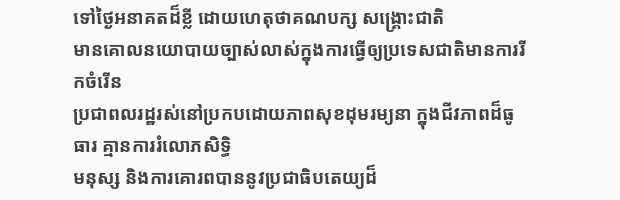ទៅថ្ងៃអនាគតដ៏ខ្លី ដោយហេតុថាគណបក្ស សង្គ្រោះជាតិ
មានគោលនយោបាយច្បាស់លាស់ក្នុងការធ្វើឲ្យប្រទេសជាតិមានការរីកចំរើន
ប្រជាពលរដ្ឋរស់នៅប្រកបដោយភាពសុខដុមរម្យនា ក្នុងជីវភាពដ៏ធូធារ គ្មានការរំលោភសិទ្ធិ
មនុស្ស និងការគោរពបាននូវប្រជាធិបតេយ្យដ៏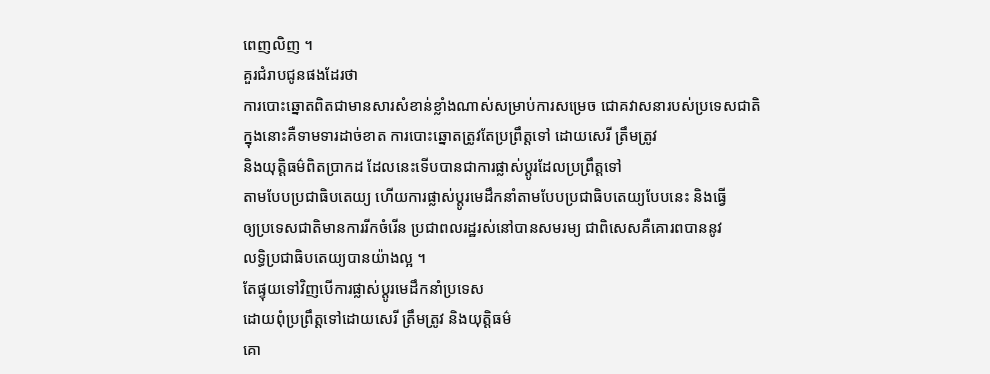ពេញលិញ ។
គួរជំរាបជូនផងដែរថា
ការបោះឆ្នោតពិតជាមានសារសំខាន់ខ្លាំងណាស់សម្រាប់ការសម្រេច ជោគវាសនារបស់ប្រទេសជាតិ
ក្នុងនោះគឺទាមទារដាច់ខាត ការបោះឆ្នោតត្រូវតែប្រព្រឹត្តទៅ ដោយសេរី ត្រឹមត្រូវ
និងយុត្តិធម៌ពិតប្រាកដ ដែលនេះទើបបានជាការផ្លាស់ប្តូរដែលប្រព្រឹត្តទៅ
តាមបែបប្រជាធិបតេយ្យ ហើយការផ្លាស់ប្តូរមេដឹកនាំតាមបែបប្រជាធិបតេយ្យបែបនេះ និងធ្វើ
ឲ្យប្រទេសជាតិមានការរីកចំរើន ប្រជាពលរដ្ឋរស់នៅបានសមរម្យ ជាពិសេសគឺគោរពបាននូវ
លទ្ធិប្រជាធិបតេយ្យបានយ៉ាងល្អ ។
តែផ្ទុយទៅវិញបើការផ្លាស់ប្តូរមេដឹកនាំប្រទេស
ដោយពុំប្រព្រឹត្តទៅដោយសេរី ត្រឹមត្រូវ និងយុត្តិធម៌
គោ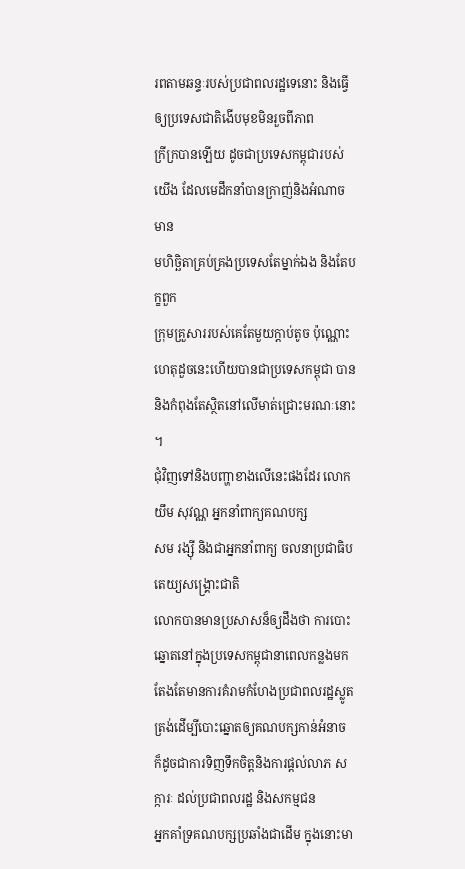រពតាមឆន្ទៈរបស់ប្រជាពលរដ្ឋទេនោះ និងធ្វើឲ្យប្រទេសជាតិងើបមុខមិនរួចពីភាព
ក្រីក្របានឡើយ ដូចជាប្រទេសកម្ពុជារបស់យើង ដែលមេដឹកនាំបានក្រាញ់និងអំណាច មាន
មហិច្ឆិតាគ្រប់គ្រងប្រទេសតែម្នាក់ឯង និងតែបក្ខពួក
ក្រុមគ្រួសាររបស់គេតែមួយក្តាប់តូច ប៉ុណ្ណោះ ហេតុដួចនេះហើយបានជាប្រទេសកម្ពុជា បាននិងកំពុងតែស្ថិតនៅលើមាត់ជ្រោះមរណៈនោះ
។
ជុំវិញទៅនិងបញ្ហាខាងលើនេះផងដែរ លោក យឹម សុវណ្ណ អ្នកនាំពាក្យគណបក្ស
សម រង្ស៊ី និងជាអ្នកនាំពាក្យ ចលនាប្រជាធិបតេយ្យសង្គ្រោះជាតិ
លោកបានមានប្រសាសន៏ឲ្យដឹងថា ការបោះឆ្នោតនៅក្នុងប្រទេសកម្ពុជានាពេលកន្លងមក តែងតែមានការគំរាមកំហែងប្រជាពលរដ្ឋស្លូតត្រង់ដើម្បីបោះឆ្នោតឲ្យគណបក្សកាន់អំនាច
ក៏ដូចជាការទិញទឹកចិត្តនិងការផ្តល់លាភ សក្ការៈ ដល់ប្រជាពលរដ្ឋ និងសកម្មជន
អ្នកគាំទ្រគណបក្សប្រឆាំងជាដើម ក្នុងនោះមា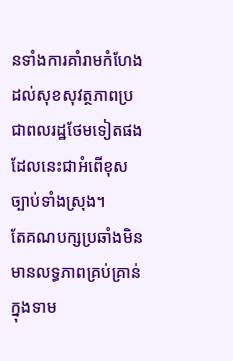នទាំងការគាំរាមកំហែងដល់សុខសុវត្ថភាពប្រជាពលរដ្ឋថែមទៀតផង
ដែលនេះជាអំពើខុសច្បាប់ទាំងស្រុង។
តែគណបក្សប្រឆាំងមិនមានលទ្ធភាពគ្រប់គ្រាន់ក្នុងទាម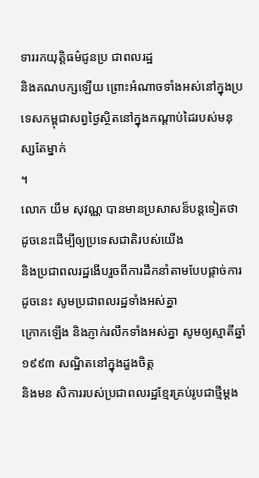ទាររកយុត្តិធម៌ជូនប្រ ជាពលរដ្ឋ
និងគណបក្សឡើយ ព្រោះអំណាចទាំងអស់នៅក្នុងប្រទេសកម្ពុជាសព្វថ្ងៃស្ថិតនៅក្នុងកណ្តាប់ដៃរបស់មនុស្សតែម្នាក់
។
លោក យឹម សុវណ្ណ បានមានប្រសាសន៏បន្តទៀតថា
ដូចនេះដើម្បីឲ្យប្រទេសជាតិរបស់យើង
និងប្រជាពលរដ្ឋងើបរួចពីការដឹកនាំតាមបែបផ្តាច់ការដូចនេះ សូមប្រជាពលរដ្ឋទាំងអស់គ្នា
ក្រោកឡើង និងភ្ញាក់រលឹកទាំងអស់គ្នា សូមឲ្យស្មាតីឆ្នាំ១៩៩៣ សណ្ឋិតនៅក្នុងដួងចិត្ត
និងមន សិការរបស់ប្រជាពលរដ្ឋខ្មែរគ្រប់រូបជាថ្មីម្តង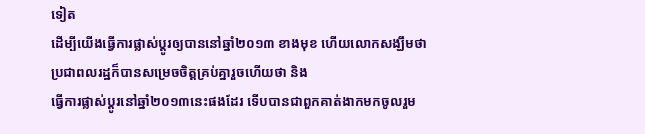ទៀត
ដើម្បីយើងធ្វើការផ្លាស់ប្តូរឲ្យបាននៅឆ្នាំ២០១៣ ខាងមុខ ហើយលោកសង្ឃឹមថា
ប្រជាពលរដ្ឋក៏បានសម្រេចចិត្តគ្រប់គ្នារួចហើយថា និង
ធ្វើការផ្លាស់ប្តូរនៅឆ្នាំ២០១៣នេះផងដែរ ទើបបានជាពួកគាត់ងាកមកចូលរួម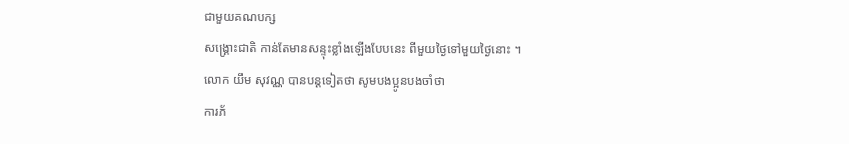ជាមួយគណបក្ស
សង្គ្រោះជាតិ កាន់តែមានសន្ទុះខ្លាំងឡើងបែបនេះ ពីមួយថ្ងៃទៅមួយថ្ងៃនោះ ។
លោក យឹម សុវណ្ណ បានបន្តទៀតថា សូមបងប្អូនបងចាំថា
ការភ័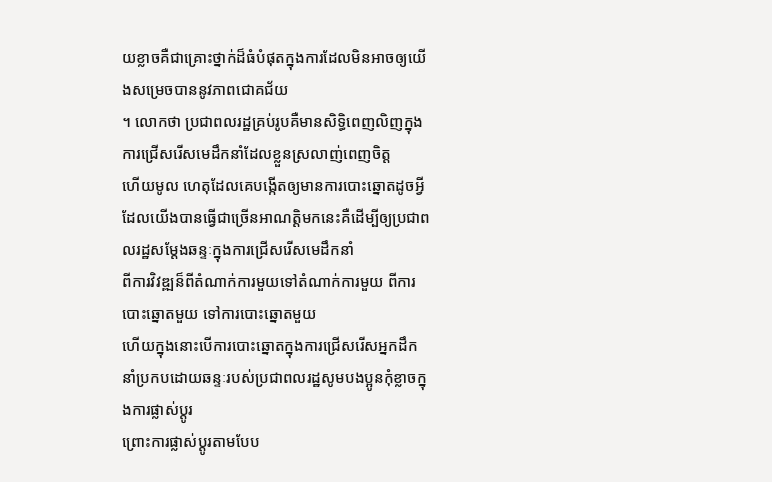យខ្លាចគឺជាគ្រោះថ្នាក់ដ៏ធំបំផុតក្នុងការដែលមិនអាចឲ្យយើងសម្រេចបាននូវភាពជោគជ័យ
។ លោកថា ប្រជាពលរដ្ឋគ្រប់រូបគឺមានសិទ្ធិពេញលិញក្នុងការជ្រើសរើសមេដឹកនាំដែលខ្លួនស្រលាញ់ពេញចិត្ត
ហើយមូល ហេតុដែលគេបង្កើតឲ្យមានការបោះឆ្នោតដូចអ្វីដែលយើងបានធ្វើជាច្រើនអាណត្តិមកនេះគឺដើម្បីឲ្យប្រជាពលរដ្ឋសម្តែងឆន្ទៈក្នុងការជ្រើសរើសមេដឹកនាំ
ពីការវិវឌ្ឍន៏ពីតំណាក់ការមួយទៅតំណាក់ការមួយ ពីការបោះឆ្នោតមួយ ទៅការបោះឆ្នោតមួយ
ហើយក្នុងនោះបើការបោះឆ្នោតក្នុងការជ្រើសរើសអ្នកដឹកនាំប្រកបដោយឆន្ទៈរបស់ប្រជាពលរដ្ឋសូមបងប្អូនកុំខ្លាចក្នុងការផ្លាស់ប្តូរ
ព្រោះការផ្លាស់ប្តូរតាមបែប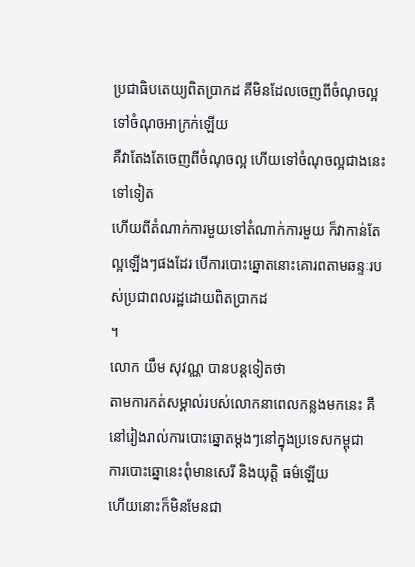ប្រជាធិបតេយ្យពិតប្រាកដ គឺមិនដែលចេញពីចំណុចល្អ ទៅចំណុចអាក្រក់ឡើយ
គឺវាតែងតែចេញពីចំណុចល្អ ហើយទៅចំណុចល្អជាងនេះទៅទៀត
ហើយពីតំណាក់ការមួយទៅតំណាក់ការមួយ ក៏វាកាន់តែល្អឡើងៗផងដែរ បើការបោះឆ្នោតនោះគោរពតាមឆន្ទៈរបស់ប្រជាពលរដ្ឋដោយពិតប្រាកដ
។
លោក យឹម សុវណ្ណ បានបន្តទៀតថា
តាមការកត់សម្គាល់របស់លោកនាពេលកន្លងមកនេះ គឺនៅរៀងរាល់ការបោះឆ្នោតម្តងៗនៅក្នុងប្រទេសកម្ពុជា
ការបោះឆ្នោនេះពុំមានសេរី និងយុត្តិ ធម៌ឡើយ
ហើយនោះក៏មិនមែនជា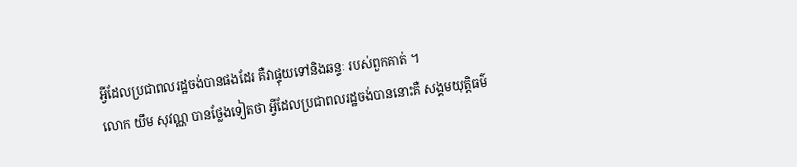អ្វីដែលប្រជាពលរដ្ឋចង់បានផងដែរ គឺវាផ្ទុយទៅនិងឆន្ទៈ របស់ពួកគាត់ ។
លោក យឹម សុវណ្ណ បានថ្លែងទៀតថា អ្វីដែលប្រជាពលរដ្ឋចង់បាននោះគឺ សង្គមយុត្តិធម៌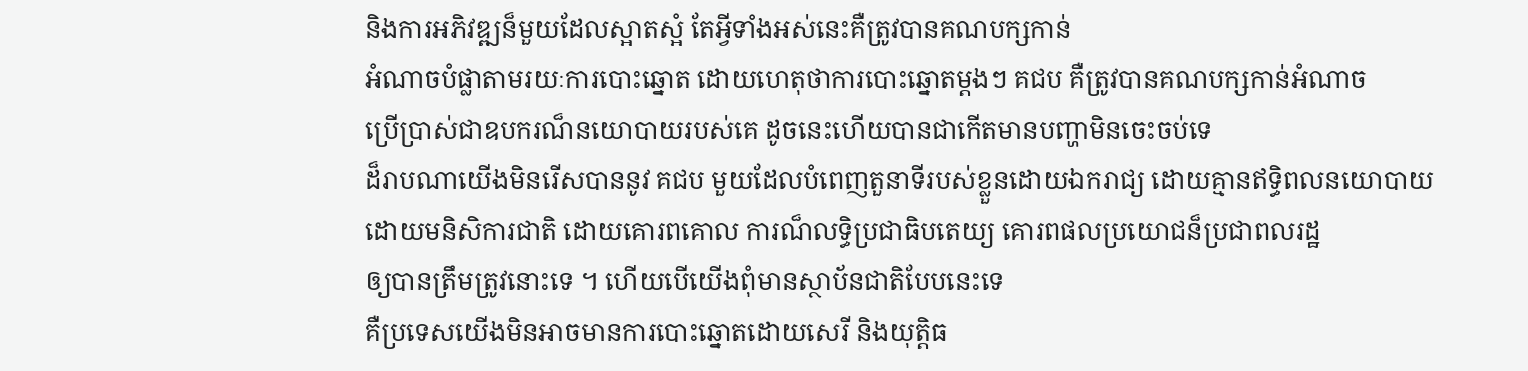និងការអភិវឌ្ឍន៏មួយដែលស្អាតស្អំ តែអ្វីទាំងអស់នេះគឺត្រូវបានគណបក្សកាន់
អំណាចបំផ្លាតាមរយៈការបោះឆ្នោត ដោយហេតុថាការបោះឆ្នោតម្តងៗ គជប គឺត្រូវបានគណបក្សកាន់អំណាច
ប្រើប្រាស់ជាឧបករណ៏នយោបាយរបស់គេ ដូចនេះហើយបានជាកើតមានបញ្ហាមិនចេះចប់ទេ
ដ៏រាបណាយើងមិនរើសបាននូវ គជប មួយដែលបំពេញតួនាទីរបស់ខ្លួនដោយឯករាជ្យ ដោយគ្មានឥទ្ធិពលនយោបាយ
ដោយមនិសិការជាតិ ដោយគោរពគោល ការណ៏លទ្ធិប្រជាធិបតេយ្យ គោរពផលប្រយោជន៏ប្រជាពលរដ្ឋ
ឲ្យបានត្រឹមត្រូវនោះទេ ។ ហើយបើយើងពុំមានស្ថាប័នជាតិបែបនេះទេ
គឺប្រទេសយើងមិនអាចមានការបោះឆ្នោតដោយសេរី និងយុត្តិធ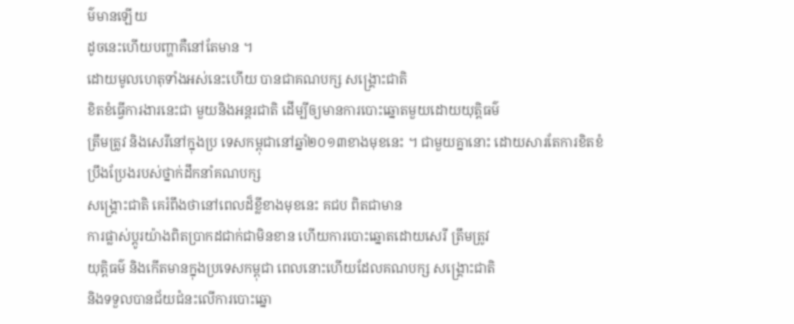ម៌មានឡើយ
ដូចនេះហើយបញ្ហាគឺនៅតែមាន ។
ដោយមូលហេតុទាំងអស់នេះហើយ បានជាគណបក្ស សង្គ្រោះជាតិ
ខិតខំធ្វើការងារនេះជា មួយនិងអន្តរជាតិ ដើម្បីឲ្យមានការបោះឆ្នោតមួយដោយយុត្តិធម៌
ត្រឹមត្រូវ និងសេរីនៅក្នុងប្រ ទេសកម្ពុជានៅឆ្នាំ២០១៣ខាងមុខនេះ ។ ជាមួយគ្នានោះ ដោយសារតែការខិតខំប្រឹងប្រែងរបស់ថ្នាក់ដឹកនាំគណបក្ស
សង្គ្រោះជាតិ គេរំពឹងថានៅពេលដ៏ខ្លីខាងមុខនេះ គជប ពិតជាមាន
ការផ្លាស់ប្តូរយ៉ាងពិតប្រាកដជាក់ជាមិនខាន ហើយការបោះឆ្នោតដោយសេរី ត្រឹមត្រូវ
យុត្តិធម៌ និងកើតមានក្នុងប្រទេសកម្ពុជា ពេលនោះហើយដែលគណបក្ស សង្គ្រោះជាតិ
និងទទួលបានជ័យជំនះលើការបោះឆ្នោ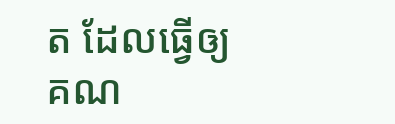ត ដែលធ្វើឲ្យគណ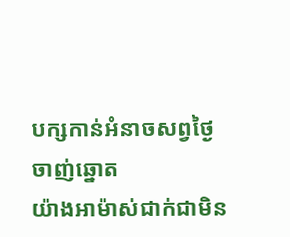បក្សកាន់អំនាចសព្វថ្ងៃចាញ់ឆ្នោត
យ៉ាងអាម៉ាស់ជាក់ជាមិន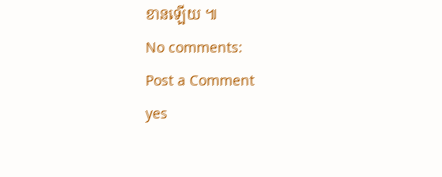ខានឡើយ ៕
No comments:
Post a Comment
yes